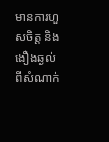មានការហួសចិត្ត និងងឿងឆ្ងល់ពីសំណាក់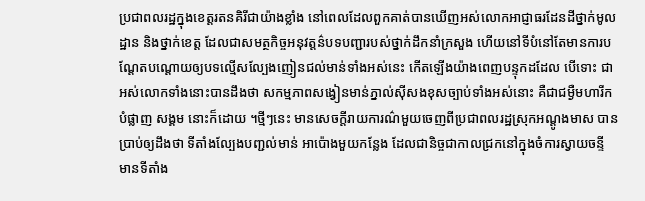ប្រជាពលរដ្ឋក្នុងខេត្តរតនគិរីជាយ៉ាងខ្លាំង នៅពេលដែលពួកគាត់បានឃើញអស់លោកអាជ្ញាធរដែនដីថ្នាក់មូលដ្ឋាន និងថ្នាក់ខេត្ត ដែលជាសមត្ថកិច្ចអនុវត្តន៌បទបញ្ជារបស់ថ្នាក់ដឹកនាំក្រសួង ហើយនៅទីបំនៅតែមានការបណ្តែតបណ្តោយឲ្យបទល្មើសល្បែងញៀនជល់មាន់ទាំងអស់នេះ កើតឡើងយ៉ាងពេញបន្ទុកដដែល បើទោះ ជាអស់លោកទាំងនោះបានដឹងថា សកម្មភាពសង្វៀនមាន់ភ្នាល់ស៊ីសងខុសច្បាប់ទាំងអស់នោះ គឺជាជម្ងឺមហារីកបំផ្លាញ សង្គម នោះក៏ដោយ ។ថ្មីៗនេះ មានសេចក្តីរាយការណ៌មួយចេញពីប្រជាពលរដ្ឋស្រុកអណ្តូងមាស បានប្រាប់ឲ្យដឹងថា ទីតាំងល្បែងបញ្ជល់មាន់ អាប៉ោងមួយកន្លែង ដែលជានិច្ចជាកាលជ្រកនៅក្នុងចំការស្វាយចន្ទី មានទីតាំង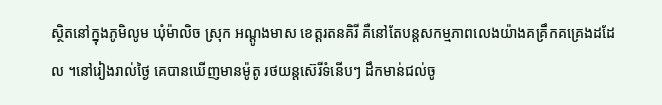ស្ថិតនៅក្នុងភូមិលូម ឃុំម៉ាលិច ស្រុក អណ្តូងមាស ខេត្តរតនគិរី គឺនៅតែបន្តសកម្មភាពលេងយ៉ាងគគ្រឹកគគ្រេងដដែល ។នៅរៀងរាល់ថ្ងៃ គេបានឃើញមានម៉ូតូ រថយន្តស៊េរីទំនើបៗ ដឹកមាន់ជល់ចូ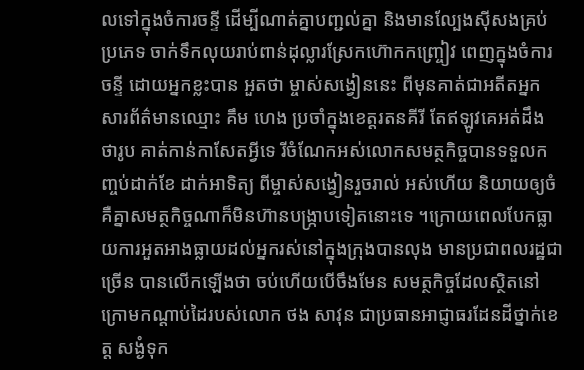លទៅក្នុងចំការចន្ទី ដើម្បីណាត់គ្នាបញ្ជល់គ្នា និងមានល្បែងស៊ីសងគ្រប់ប្រភេទ ចាក់ទឹកលុយរាប់ពាន់ដុល្លារស្រែកហ៊ោកកញ្ច្រៀវ ពេញក្នុងចំការចន្ទី ដោយអ្នកខ្លះបាន អួតថា ម្ចាស់សង្វៀននេះ ពីមុនគាត់ជាអតីតអ្នកសារព័ត៌មានឈ្មោះ គឹម ហេង ប្រចាំក្នុងខេត្តរតនគីរី តែឥឡូវគេអត់ដឹង ថារូប គាត់កាន់កាសែតអ្វីទេ រីចំណែកអស់លោកសមត្ថកិច្ចបានទទួលកញ្ចប់ដាក់ខែ ដាក់អាទិត្យ ពីម្ចាស់សង្វៀនរួចរាល់ អស់ហើយ និយាយឲ្យចំ គឺគ្នាសមត្ថកិច្ចណាក៏មិនហ៊ានបង្ក្រាបទៀតនោះទេ ។ក្រោយពេលបែកធ្លាយការអួតអាងធ្លាយដល់អ្នករស់នៅក្នុងក្រុងបានលុង មានប្រជាពលរដ្ឋជាច្រើន បានលើកឡើងថា ចប់ហើយបើចឹងមែន សមត្ថកិច្ចដែលស្ថិតនៅក្រោមកណ្តាប់ដៃរបស់លោក ថង សាវុន ជាប្រធានអាជ្ញាធរដែនដីថ្នាក់ខេត្ត សង្ងំទុក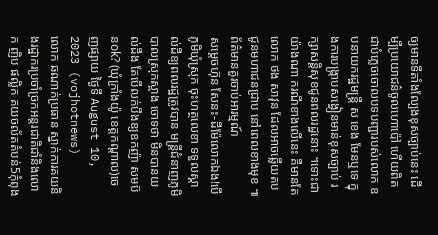ឲ្យមានទីតាំងល្បែងខុសច្បាប់នេះ ដើម្បីប្រយោជន៌ចូលហោប៉ៅ ហើយពិតជាបំភ្លេចចោលបទបញ្ជារបស់លោក ឧបនាយករដ្ឋមន្ត្រី ស ខេង មែនឬទេ ក្នុងការបង្ក្រាបសង្វៀនមាន់ខុសច្បាប់ រក្សាសន្តិសុខជូនពលរដ្ឋនោះ ។ទោះជាយ៉ាងណា ករណីខាងលើនេះ គឺមានតែលោក ថង សាវុន ដែលអាចឆ្លើយតបជូនមហាជនជ្រាប នៅពេលខាងមុខ ៕
ព័ត៌មានគួរចាប់អារម្មណ៍
សម្តេចហ៊ុន សែនះ-ដីម៉ែលោកឯង!បើភូមិឃុំស្រុក ចុះហត្ថលេខា ទទួលស្គាល់ដីឧ្យពលរដ្ឋត្រូវបាន មន្រ្តីជំនាញភូមិបាលស្រុកស្អាង ចោទថា មិនបានយល់ដឹង តែបើលក់បឹងឧ្យឧកញ៉ា សមប៊នok? (ឃុំក្រាំងយ៉ូ ខេត្តកណ្តាល)ចេញផ្សាយ ថ្ងៃទី August 10, 2023 (vojhotnews)
លោក ឆណាក់ប្រធាន ស្នាក់ការគយនិងរដ្ឋាករប្រចាំច្រកអន្តរជាតិជាំនិងលោក ញិប ផល្លិក គយចល័តតំបន់5កុំពុង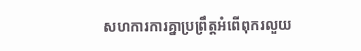សហការការគ្នាប្រព្រឹត្តអំពើពុករលួយ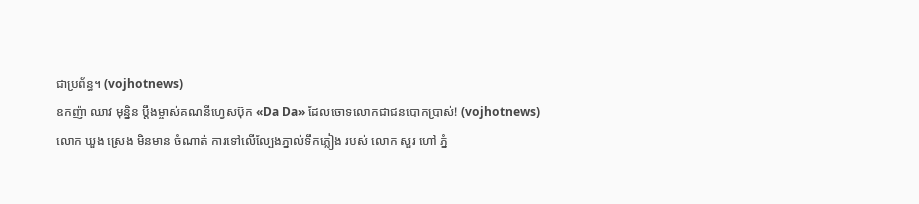ជាប្រព័ន្ធ។ (vojhotnews)
ឧកញ៉ា ឈាវ មុន្និន ប្តឹងម្ចាស់គណនីហ្វេសប៊ុក «Da Da» ដែលចោទលោកជាជនបោកប្រាស់! (vojhotnews)
លោក ឃួង ស្រេង មិនមាន ចំណាត់ ការទៅលើល្បែងភ្នាល់ទឹកភ្លៀង របស់ លោក សួរ ហៅ ភ្នំ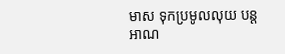មាស ទុកប្រមូលលុយ បន្តអាណ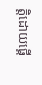ត្តិដោយផ្គេី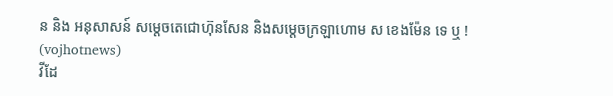ន និង អនុសាសន៍ សម្តេចតេជោហ៊ុនសែន និងសម្តេចក្រឡាហោម ស ខេងម៉ែន ទេ ឬ ! (vojhotnews)
វីដែ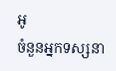អូ
ចំនួនអ្នកទស្សនា